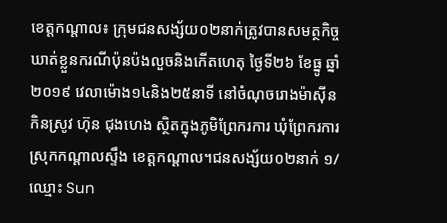ខេត្តកណ្តាល៖ ក្រុមជនសង្ស័យ០២នាក់ត្រូវបានសមត្ថកិច្ចឃាត់ខ្លួនករណីប៉ុនប៉ងលួចនិងកើតហេតុ ថ្ងៃទី២៦ ខែធ្នូ ឆ្នាំ២០១៩ វេលាម៉ោង១៤និង២៥នាទី នៅចំណុចរោងម៉ាសុីនកិនស្រូវ ហ៊ុន ជុងហេង ស្ថិតក្នុងភូមិព្រែករការ ឃុំព្រែករការ ស្រុកកណ្ដាលស្ទឹង ខេត្តកណ្តាល។ជនសង្ស័យ០២នាក់ ១/ឈ្មោះ Sun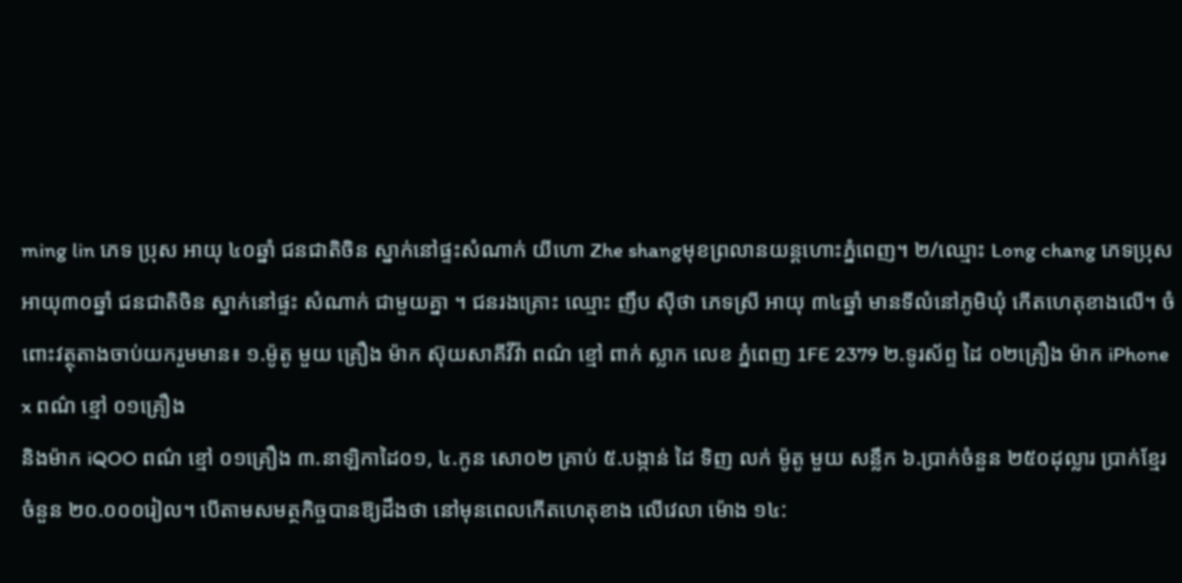ming lin ភេទ ប្រុស អាយុ ៤០ឆ្នាំ ជនជាតិចិន ស្នាក់នៅផ្ទះសំណាក់ យីហោ Zhe shangមុខព្រលានយន្តហោះភ្នំពេញ។ ២/ឈ្មោះ Long chang ភេទប្រុស អាយុ៣០ឆ្នាំ ជនជាតិចិន ស្នាក់នៅផ្ទះ សំណាក់ ជាមួយគ្នា ។ ជនរងគ្រោះ ឈ្មោះ ញឹប សុីថា ភេទស្រី អាយុ ៣៤ឆ្នាំ មានទីលំនៅភូមិឃុំ កេីតហេតុខាងលេី។ ចំពោះវត្ថុតាងចាប់យករួមមាន៖ ១.ម៉ូតូ មួយ គ្រឿង ម៉ាក ស៊ុយសាគីវីវ៉ា ពណ៌ ខ្មៅ ពាក់ ស្លាក លេខ ភ្នំពេញ 1FE 2379 ២.ទូរស័ព្ទ ដៃ ០២គ្រឿង ម៉ាក iPhone x ពណ៌ ខ្មៅ ០១គ្រឿង
និងម៉ាក iQOO ពណ៌ ខ្មៅ ០១គ្រឿង ៣.នាឡិកាដៃ០១, ៤.កូន សោ០២ គ្រាប់ ៥.បង្កាន់ ដៃ ទិញ លក់ ម៉ូតូ មួយ សន្លឹក ៦.ប្រាក់ចំនួន ២៥០ដុល្លារ ប្រាក់ខ្មែរ ចំនួន ២០.០០០រៀល។ បើតាមសមត្ថកិច្ចបានឱ្យដឹងថា នៅមុនពេលកេីតហេតុខាង លេីវេលា ម៉ោង ១៤: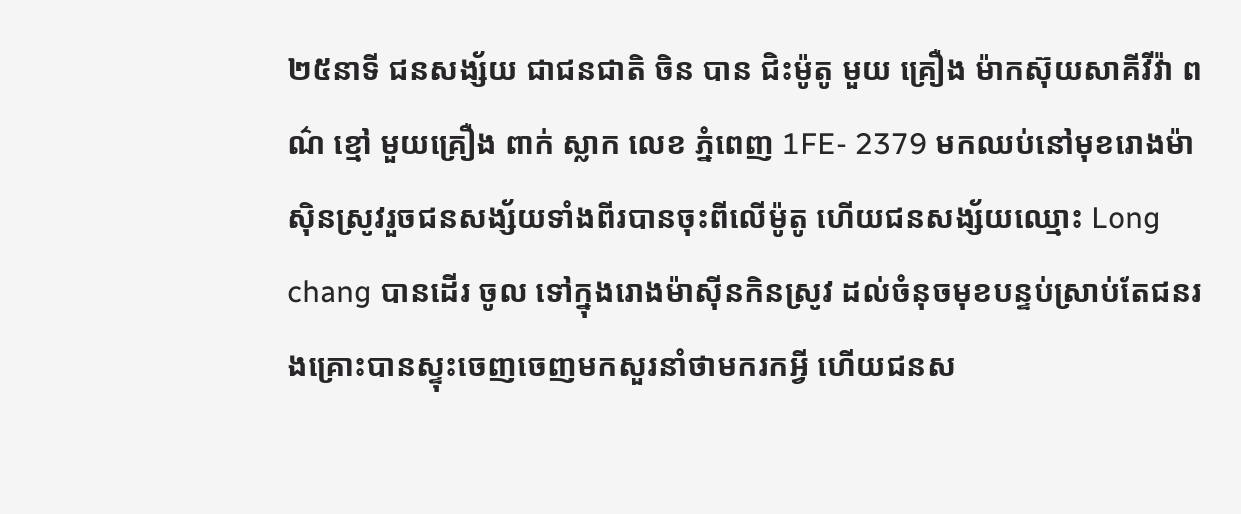២៥នាទី ជនសង្ស័យ ជាជនជាតិ ចិន បាន ជិះម៉ូតូ មួយ គ្រឿង ម៉ាកស៊ុយសាគីវីវ៉ា ពណ៌ ខ្មៅ មួយគ្រឿង ពាក់ ស្លាក លេខ ភ្នំពេញ 1FE- 2379 មកឈប់នៅមុខរោងម៉ាសុិនស្រូវរួចជនសង្ស័យទាំងពីរបានចុះពីលេីម៉ូតូ ហេីយជនសង្ស័យឈ្មោះ Long chang បានដេីរ ចូល ទៅក្នុងរោងម៉ាសុីនកិនស្រូវ ដល់ចំនុចមុខបន្ទប់ស្រាប់តែជនរងគ្រោះបានស្ទុះចេញចេញមកសួរនាំថាមករកអ្វី ហេីយជនស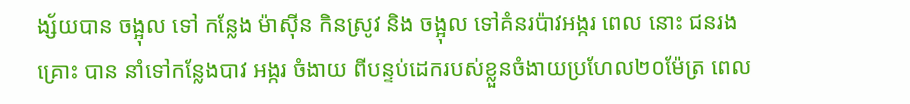ង្ស័យបាន ចង្អុល ទៅ កន្លែង ម៉ាសុីន កិនស្រូវ និង ចង្អុល ទៅគំនរប៉ាវអង្ករ ពេល នោះ ជនរងគ្រោះ បាន នាំទៅកន្លែងបាវ អង្ករ ចំងាយ ពីបន្ទប់ដេករបស់ខ្លួនចំងាយប្រហែល២០ម៉ែត្រ ពេល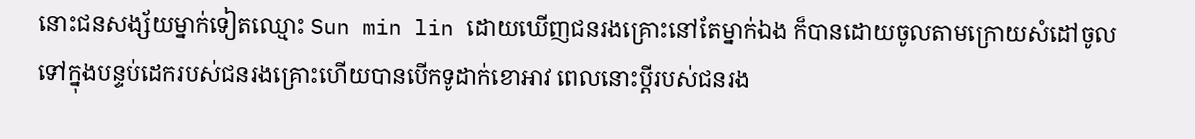នោះជនសង្ស័យម្នាក់ទៀតឈ្មោះ Sun min lin ដោយឃេីញជនរងគ្រោះនៅតែម្នាក់ឯង ក៏បានដោយចូលតាមក្រោយសំដៅចូលទៅក្នុងបន្ទប់ដេករបស់ជនរងគ្រោះហេីយបានបេីកទូដាក់ខោអាវ ពេលនោះប្តីរបស់ជនរង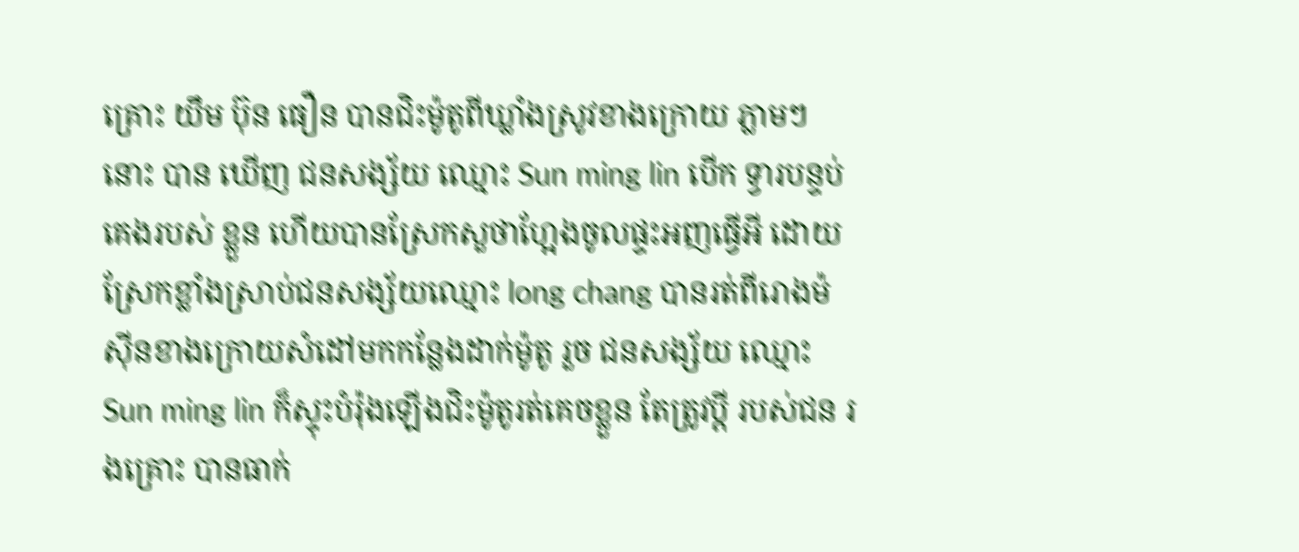គ្រោះ យឹម ប៊ុន ធឿន បានជិះម៉ូតូពីឃ្លាំងស្រូវខាងក្រោយ ភ្លាមៗនោះ បាន ឃើញ ជនសង្ស័យ ឈ្មោះ Sun ming lin បេីក ទ្វារបន្ទប់ គេងរបស់ ខ្លួន ហេីយបានស្រែកសួថាហ្អែងចូលផ្ទះអញធ្វេីអី ដោយស្រែកខ្លាំងស្រាប់ជនសង្ស័យឈ្មោះ long chang បានរត់ពីរោងម៉សុីនខាងក្រោយសំដៅមកកន្លែងដាក់ម៉ូតូ រួច ជនសង្ស័យ ឈ្មោះ Sun ming lin ក៏ស្ទុះបំរ៉ុងឡេីងជិះម៉ូតូរត់គេចខ្លួន តែត្រូវប្តី របស់ជន រងគ្រោះ បានធាក់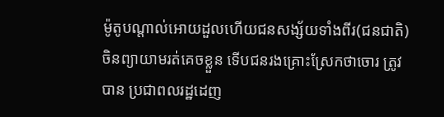ម៉ូតូបណ្តាល់អោយដួលហេីយជនសង្ស័យទាំងពីរ(ជនជាតិ)ចិនព្យាយាមរត់គេចខ្លួន ទេីបជនរងគ្រោះស្រែកថាចោរ ត្រូវ បាន ប្រជាពលរដ្ឋដេញ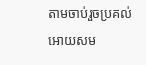តាមចាប់រួចប្រគល់អោយសម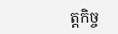ត្តកិច្ច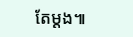តែម្តង៕